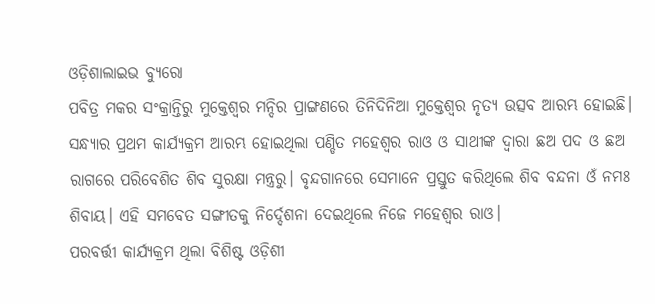ଓଡ଼ିଶାଲାଇଭ ବ୍ୟୁରୋ
ପବିତ୍ର ମକର ସଂକ୍ରାନ୍ତିରୁ ମୁକ୍ତେଶ୍ୱର ମନ୍ଦିର ପ୍ରାଙ୍ଗଣରେ ତିନିଦିନିଆ ମୁକ୍ତେଶ୍ୱର ନୃତ୍ୟ ଉତ୍ସବ ଆରମ୍ଭ ହୋଇଛି। ସନ୍ଧ୍ୟାର ପ୍ରଥମ କାର୍ଯ୍ୟକ୍ରମ ଆରମ୍ଭ ହୋଇଥିଲା ପଣ୍ଡିତ ମହେଶ୍ୱର ରାଓ ଓ ସାଥୀଙ୍କ ଦ୍ୱାରା ଛଅ ପଦ ଓ ଛଅ ରାଗରେ ପରିବେଶିତ ଶିବ ସୁରକ୍ଷା ମନ୍ତ୍ରରୁ। ବୃନ୍ଦଗାନରେ ସେମାନେ ପ୍ରସ୍ତୁତ କରିଥିଲେ ଶିବ ବନ୍ଦନା ଓଁ ନମଃ ଶିବାୟ। ଏହି ସମବେତ ସଙ୍ଗୀତକୁ ନିର୍ଦ୍ଦେଶନା ଦେଇଥିଲେ ନିଜେ ମହେଶ୍ୱର ରାଓ।
ପରବର୍ତ୍ତୀ କାର୍ଯ୍ୟକ୍ରମ ଥିଲା ବିଶିଷ୍ଟ ଓଡ଼ିଶୀ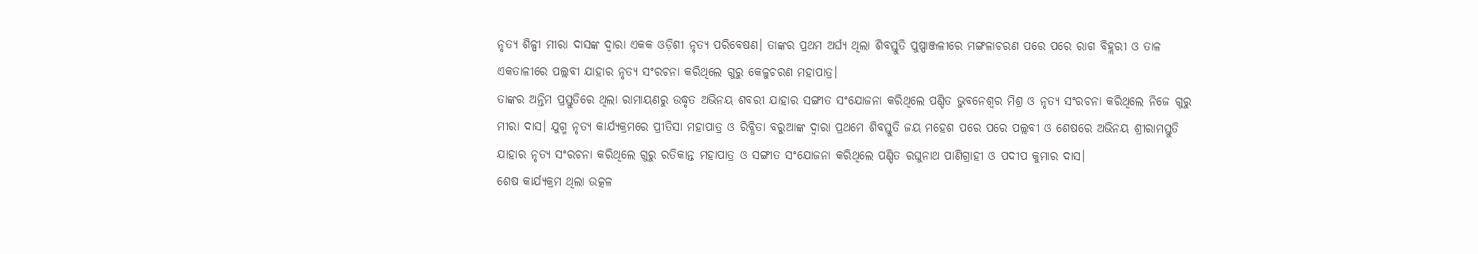ନୃତ୍ୟ ଶିଳ୍ପୀ ମୀରା ଦାସଙ୍କ ଦ୍ୱାରା ଏକକ ଓଡ଼ିଶୀ ନୃତ୍ୟ ପରିବେଷଣ। ତାଙ୍କର ପ୍ରଥମ ଅର୍ଘ୍ୟ ଥିଲା ଶିବସ୍ତୁତି ପୁଷ୍ପାଞ୍ଜଳୀରେ ମଙ୍ଗଳାଚରଣ ପରେ ପରେ ରାଗ ବିହ୍ଲରୀ ଓ ତାଳ ଏକତାଳୀରେ ପଲ୍ଲବୀ ଯାହାର ନୃତ୍ୟ ସଂରଚନା କରିଥିଲେ ଗୁରୁ କେଳୁଚରଣ ମହାପାତ୍ର।
ତାଙ୍କର ଅନ୍ତିମ ପ୍ରସ୍ତୁତିରେ ଥିଲା ରାମାୟଣରୁ ଉଦ୍ଧୃତ ଅଭିନୟ ଶବରୀ ଯାହାର ସଙ୍ଗୀତ ସଂଯୋଜନା କରିଥିଲେ ପଣ୍ଡିତ ଭୁବନେଶ୍ୱର ମିଶ୍ର ଓ ନୃତ୍ୟ ସଂରଚନା କରିଥିଲେ ନିଜେ ଗୁରୁ ମୀରା ଦାସ। ଯୁଗ୍ମ ନୃତ୍ୟ କାର୍ଯ୍ୟକ୍ରମରେ ପ୍ରୀତିସା ମହାପାତ୍ର ଓ ରିବ୍ଧିତା ବରୁଆଙ୍କ ଦ୍ୱାରା ପ୍ରଥମେ ଶିବସ୍ତୁତି ଜୟ ମହେଶ ପରେ ପରେ ପଲ୍ଲବୀ ଓ ଶେଷରେ ଅଭିନୟ ଶ୍ରୀରାମସ୍ତୁତି ଯାହାର ନୃତ୍ୟ ସଂରଚନା କରିଥିଲେ ଗୁରୁ ରତିକାନ୍ତ ମହାପାତ୍ର ଓ ସଙ୍ଗୀତ ସଂଯୋଜନା କରିଥିଲେ ପଣ୍ଡିତ ରଘୁନାଥ ପାଣିଗ୍ରାହୀ ଓ ପଦୀପ କୁମାର ଦାସ।
ଶେଷ କାର୍ଯ୍ୟକ୍ରମ ଥିଲା ଉତ୍କଳ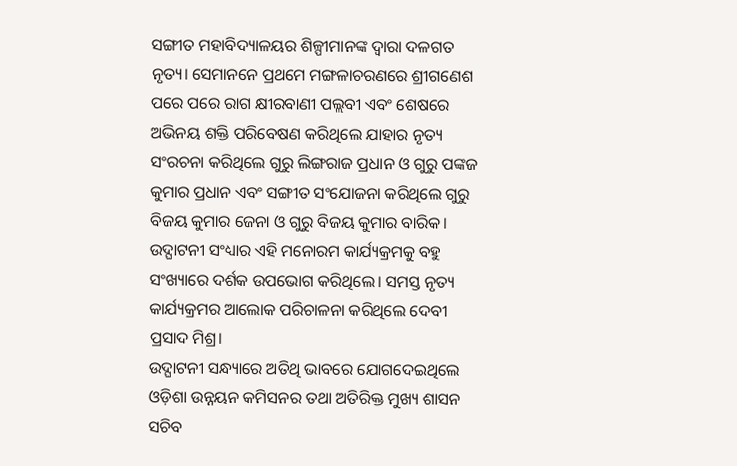ସଙ୍ଗୀତ ମହାବିଦ୍ୟାଳୟର ଶିଳ୍ପୀମାନଙ୍କ ଦ୍ୱାରା ଦଳଗତ ନୃତ୍ୟ। ସେମାନନେ ପ୍ରଥମେ ମଙ୍ଗଳାଚରଣରେ ଶ୍ରୀଗଣେଶ ପରେ ପରେ ରାଗ କ୍ଷୀରବାଣୀ ପଲ୍ଲବୀ ଏବଂ ଶେଷରେ ଅଭିନୟ ଶକ୍ତି ପରିବେଷଣ କରିଥିଲେ ଯାହାର ନୃତ୍ୟ ସଂରଚନା କରିଥିଲେ ଗୁରୁ ଲିଙ୍ଗରାଜ ପ୍ରଧାନ ଓ ଗୁରୁ ପଙ୍କଜ କୁମାର ପ୍ରଧାନ ଏବଂ ସଙ୍ଗୀତ ସଂଯୋଜନା କରିଥିଲେ ଗୁରୁ ବିଜୟ କୁମାର ଜେନା ଓ ଗୁରୁ ବିଜୟ କୁମାର ବାରିକ।
ଉଦ୍ଘାଟନୀ ସଂଧ୍ୟାର ଏହି ମନୋରମ କାର୍ଯ୍ୟକ୍ରମକୁ ବହୁ ସଂଖ୍ୟାରେ ଦର୍ଶକ ଉପଭୋଗ କରିଥିଲେ। ସମସ୍ତ ନୃତ୍ୟ କାର୍ଯ୍ୟକ୍ରମର ଆଲୋକ ପରିଚାଳନା କରିଥିଲେ ଦେବୀ ପ୍ରସାଦ ମିଶ୍ର।
ଉଦ୍ଘାଟନୀ ସନ୍ଧ୍ୟାରେ ଅତିଥି ଭାବରେ ଯୋଗଦେଇଥିଲେ ଓଡ଼ିଶା ଉନ୍ନୟନ କମିସନର ତଥା ଅତିରିକ୍ତ ମୁଖ୍ୟ ଶାସନ ସଚିବ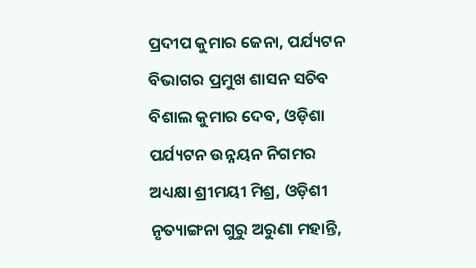ପ୍ରଦୀପ କୁମାର ଜେନା, ପର୍ଯ୍ୟଟନ ବିଭାଗର ପ୍ରମୁଖ ଶାସନ ସଚିବ ବିଶାଲ କୁମାର ଦେବ, ଓଡ଼ିଶା ପର୍ଯ୍ୟଟନ ଉନ୍ନୟନ ନିଗମର ଅଧ୍ୟକ୍ଷା ଶ୍ରୀମୟୀ ମିଶ୍ର, ଓଡ଼ିଶୀ ନୃତ୍ୟାଙ୍ଗନା ଗୁରୁ ଅରୁଣା ମହାନ୍ତି,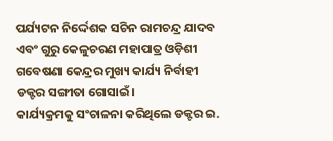ପର୍ଯ୍ୟଟନ ନିର୍ଦ୍ଦେଶକ ସଚିନ ରାମଚନ୍ଦ୍ର ଯାଦବ ଏବଂ ଗୁରୁ କେଳୁଚରଣ ମହାପାତ୍ର ଓଡ଼ିଶୀ ଗବେଷଣା କେନ୍ଦ୍ରର ମୁଖ୍ୟ କାର୍ଯ୍ୟ ନିର୍ବାହୀ ଡକ୍ଟର ସଙ୍ଗୀତା ଗୋସାଇଁ।
କାର୍ଯ୍ୟକ୍ରମକୁ ସଂଚାଳନା କରିଥିଲେ ଡକ୍ଟର ଇ.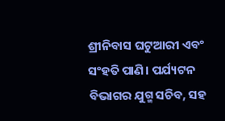ଶ୍ରୀନିବାସ ଘଟୁଆରୀ ଏବଂ ସଂହତି ପାଣି। ପର୍ଯ୍ୟଟନ ବିଭାଗର ଯୁଗ୍ମ ସଚିବ, ସହ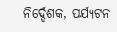ନିର୍ଦ୍ଦେଶକ, ପର୍ଯ୍ୟଟନ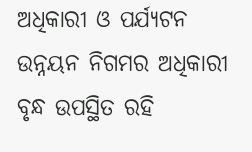ଅଧିକାରୀ ଓ ପର୍ଯ୍ୟଟନ ଉନ୍ନୟନ ନିଗମର ଅଧିକାରୀ ବୃନ୍ଧ ଉପସ୍ଥିତ ରହି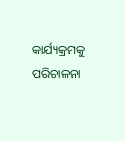କାର୍ଯ୍ୟକ୍ରମକୁ ପରିଚାଳନା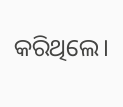କରିଥିଲେ।